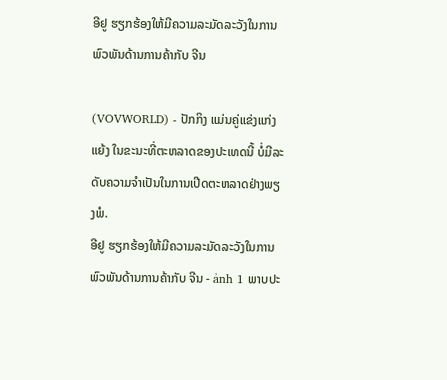ອີຢູ ຮຽກຮ້ອງໃຫ້ມີຄວາມລະມັດລະວັງໃນການພົວພັນດ້ານການຄ້າກັບ ຈີນ

(VOVWORLD) - ປັກກິງ ແມ່ນຄູ່ແຂ່ງແກ່ງແຍ້ງ ໃນຂະນະທີ່ຕະຫລາດຂອງປະເທດນີ້ ບໍ່ມີລະດັບຄວາມຈຳເປັນໃນການເປີດຕະຫລາດຢ່າງພຽງພໍ.
ອີຢູ ຮຽກຮ້ອງໃຫ້ມີຄວາມລະມັດລະວັງໃນການພົວພັນດ້ານການຄ້າກັບ ຈີນ - ảnh 1 ພາບປະ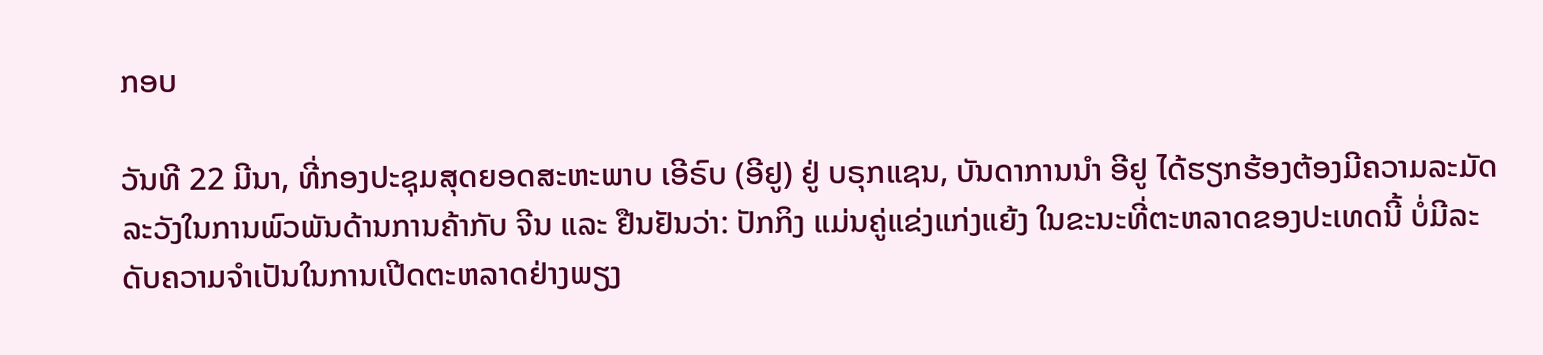ກອບ

ວັນທີ 22 ມີນາ, ທີ່ກອງປະຊຸມສຸດຍອດສະຫະພາບ ເອີຣົບ (ອີຢູ) ຢູ່ ບຣຸກແຊນ, ບັນດາການນຳ ອີຢູ ໄດ້ຮຽກຮ້ອງຕ້ອງມີຄວາມລະມັດລະວັງໃນການພົວພັນດ້ານການຄ້າກັບ ຈີນ ແລະ ຢືນຢັນວ່າ: ປັກກິງ ແມ່ນຄູ່ແຂ່ງແກ່ງແຍ້ງ ໃນຂະນະທີ່ຕະຫລາດຂອງປະເທດນີ້ ບໍ່ມີລະດັບຄວາມຈຳເປັນໃນການເປີດຕະຫລາດຢ່າງພຽງ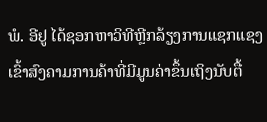ພໍ. ອີຢູ ໄດ້ຊອກຫາວິທີຫຼີກລ້ຽງການແຊກແຊງເຂົ້າສົງຄາມການຄ້າທີ່ມີມູນຄ່າຂຶ້ນເຖິງນັບຕື້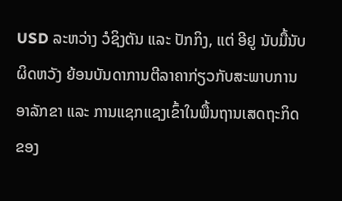USD ລະຫວ່າງ ວໍຊິງຕັນ ແລະ ປັກກິງ, ແຕ່ ອີຢູ ນັບມື້ນັບຜິດຫວັງ ຍ້ອນບັນດາການຕີລາຄາກ່ຽວກັບສະພາບການອາລັກຂາ ແລະ ການແຊກແຊງເຂົ້າໃນພື້ນຖານເສດຖະກິດຂອງ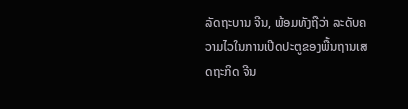ລັດຖະບານ ຈີນ, ພ້ອມທັງຖືວ່າ ລະດັບຄວາມໄວໃນການເປີດປະຕູຂອງພື້ນຖານເສດຖະກິດ ຈີນ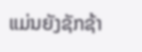ແມ່ນຍັງຊັກຊ້າ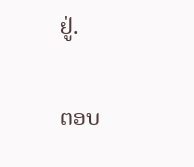ຢູ່.

ຕອບ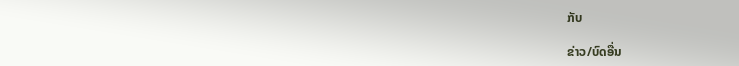ກັບ

ຂ່າວ/ບົດອື່ນ